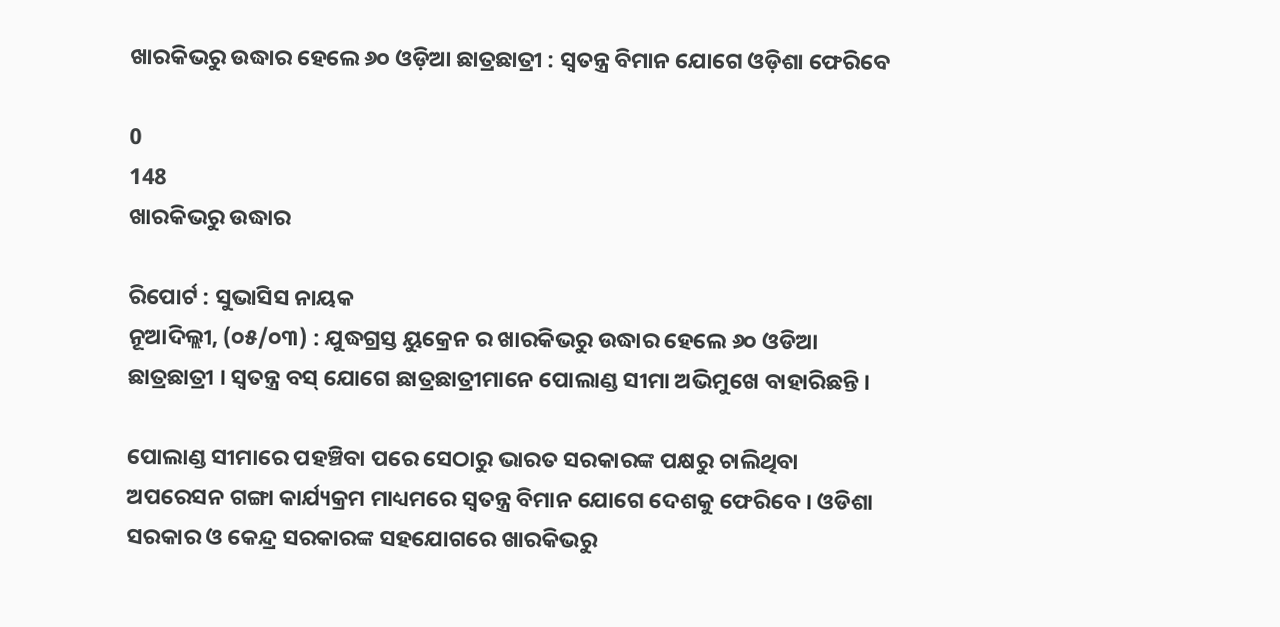ଖାରକିଭରୁ ଉଦ୍ଧାର ହେଲେ ୬୦ ଓଡ଼ିଆ ଛାତ୍ରଛାତ୍ରୀ : ସ୍ୱତନ୍ତ୍ର ବିମାନ ଯୋଗେ ଓଡ଼ିଶା ଫେରିବେ

0
148
ଖାରକିଭରୁ ଉଦ୍ଧାର

ରିପୋର୍ଟ : ସୁଭାସିସ ନାୟକ
ନୂଆଦିଲ୍ଲୀ, (୦୫/୦୩) : ଯୁଦ୍ଧଗ୍ରସ୍ତ ୟୁକ୍ରେନ ର ଖାରକିଭରୁ ଉଦ୍ଧାର ହେଲେ ୬୦ ଓଡିଆ ଛାତ୍ରଛାତ୍ରୀ । ସ୍ୱତନ୍ତ୍ର ବସ୍ ଯୋଗେ ଛାତ୍ରଛାତ୍ରୀମାନେ ପୋଲାଣ୍ଡ ସୀମା ଅଭିମୁଖେ ବାହାରିଛନ୍ତି ।

ପୋଲାଣ୍ଡ ସୀମାରେ ପହଞ୍ଚିବା ପରେ ସେଠାରୁ ଭାରତ ସରକାରଙ୍କ ପକ୍ଷରୁ ଚାଲିଥିବା ଅପରେସନ ଗଙ୍ଗା କାର୍ଯ୍ୟକ୍ରମ ମାଧ୍ୟମରେ ସ୍ୱତନ୍ତ୍ର ବିମାନ ଯୋଗେ ଦେଶକୁ ଫେରିବେ । ଓଡିଶା ସରକାର ଓ କେନ୍ଦ୍ର ସରକାରଙ୍କ ସହଯୋଗରେ ଖାରକିଭରୁ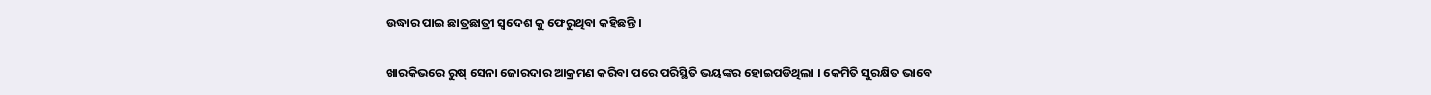ଉଦ୍ଧାର ପାଇ ଛାତ୍ରଛାତ୍ରୀ ସ୍ୱଦେଶ କୁ ଫେରୁଥିବା କହିଛନ୍ତି ।

ଖାରକିଭରେ ରୁଷ୍ ସେନା ଜୋରଦାର ଆକ୍ରମଣ କରିବା ପରେ ପରିସ୍ଥିତି ଭୟଙ୍କର ହୋଇପଡିଥିଲା । କେମିତି ସୁରକ୍ଷିତ ଭାବେ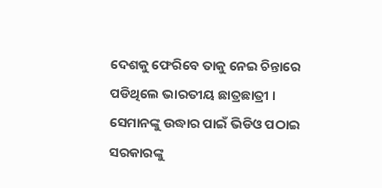ଦେଶକୁ ଫେରିବେ ତାକୁ ନେଇ ଚିନ୍ତାରେ ପଡିଥିଲେ ଭାରତୀୟ ଛାତ୍ରଛାତ୍ରୀ । ସେମାନଙ୍କୁ ଉଦ୍ଧାର ପାଇଁ ଭିଡିଓ ପଠାଇ ସରକାରଙ୍କୁ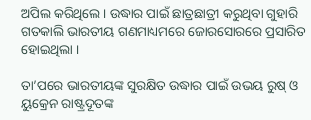ଅପିଲ କରିଥିଲେ । ଉଦ୍ଧାର ପାଇଁ ଛାତ୍ରଛାତ୍ରୀ କରୁଥିବା ଗୁହାରି ଗତକାଲି ଭାରତୀୟ ଗଣମାଧ୍ୟମରେ ଜୋରସୋରରେ ପ୍ରସାରିତ ହୋଇଥିଲା ।

ତା’ପରେ ଭାରତୀୟଙ୍କ ସୁରକ୍ଷିତ ଉଦ୍ଧାର ପାଇଁ ଉଭୟ ରୁଷ୍ ଓ ୟୁକ୍ରେନ ରାଷ୍ଟ୍ରଦୂତଙ୍କ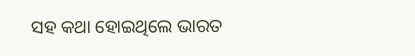ସହ କଥା ହୋଇଥିଲେ ଭାରତ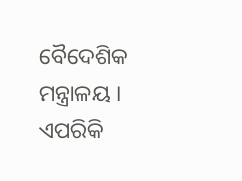ବୈଦେଶିକ ମନ୍ତ୍ରାଳୟ । ଏପରିକି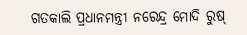ଗତକାଲି ପ୍ରଧାନମନ୍ତ୍ରୀ ନରେନ୍ଦ୍ର ମୋଦି ରୁଷ୍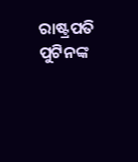ରାଷ୍ଟ୍ରପତି ପୁଟିନଙ୍କ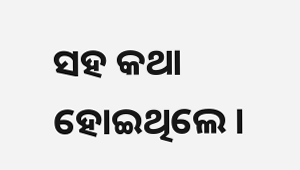ସହ କଥା ହୋଇଥିଲେ ।